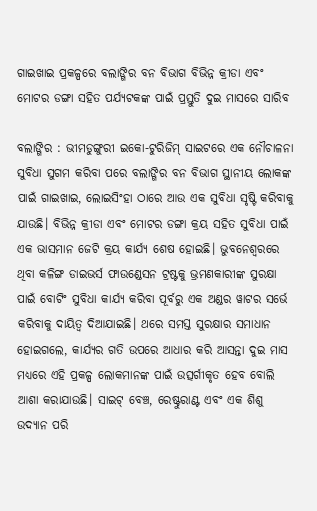ଗାଇଖାଇ ପ୍ରକଳ୍ପରେ ବଲାଙ୍ଗିର ବନ ବିଭାଗ ବିଭିନ୍ନ କ୍ରୀଡା ଏବଂ ମୋଟର ଡଙ୍ଗା ସହିତ ପର୍ଯ୍ୟଟକଙ୍କ ପାଇଁ ପ୍ରସ୍ତୁତି ଦୁଇ ମାସରେ ସାରିବ

ବଲାଙ୍ଗିର : ଭୀମଡୁଙ୍ଗୁରୀ ଇକୋ-ଟୁରିଜିମ୍ ସାଇଟରେ ଏକ ନୌଚାଳନା ସୁବିଧା ସୁଗମ କରିବା ପରେ ବଲାଙ୍ଗିର ବନ ବିଭାଗ ସ୍ଥାନୀୟ ଲୋକଙ୍କ ପାଇଁ ଗାଇଖାଇ, ଲୋଇସିଂହା ଠାରେ ଆଉ ଏକ ସୁବିଧା ସୃଷ୍ଟି କରିବାକୁ ଯାଉଛି। ବିଭିନ୍ନ କ୍ରୀଡା ଏବଂ ମୋଟର ଡଙ୍ଗା କ୍ରୟ ସହିତ ସୁବିଧା ପାଇଁ ଏକ ଭାସମାନ ଜେଟି କ୍ରୟ କାର୍ଯ୍ୟ ଶେଷ ହୋଇଛି। ଭୁବନେଶ୍ଵରରେ ଥିବା କଳିଙ୍ଗ ଡାଇଭର୍ସ ଫାଉଣ୍ଡେସନ ଟ୍ରଷ୍ଟକୁ ଭ୍ରମଣକାରୀଙ୍କ ସୁରକ୍ଷା ପାଇଁ ବୋଟିଂ ସୁବିଧା କାର୍ଯ୍ୟ କରିବା ପୂର୍ବରୁ ଏକ ଅଣ୍ଡର ୱାଟର ସର୍ଭେ କରିବାକୁ ଦାୟିତ୍ବ ଦିଆଯାଇଛି। ଥରେ ସମସ୍ତ ସୁରକ୍ଷାର ସମାଧାନ ହୋଇଗଲେ, କାର୍ଯ୍ୟର ଗତି ଉପରେ ଆଧାର କରି ଆସନ୍ତା ଦୁଇ ମାସ ମଧ୍ୟରେ ଏହି ପ୍ରକଳ୍ପ ଲୋକମାନଙ୍କ ପାଇଁ ଉତ୍ସର୍ଗୀକୃତ ହେବ ବୋଲି ଆଶା କରାଯାଉଛି। ସାଇଟ୍ ବେଞ୍ଚ, ରେଷ୍ଟୁରାଣ୍ଟ ଏବଂ ଏକ ଶିଶୁ ଉଦ୍ୟାନ ପରି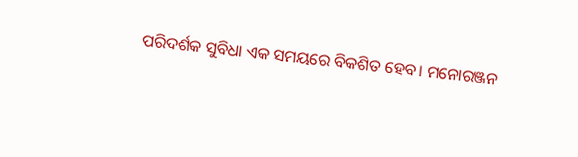ପରିଦର୍ଶକ ସୁବିଧା ଏକ ସମୟରେ ବିକଶିତ ହେବ। ମନୋରଞ୍ଜନ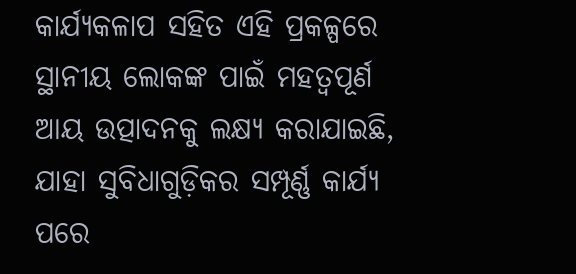କାର୍ଯ୍ୟକଳାପ ସହିତ ଏହି ପ୍ରକଳ୍ପରେ ସ୍ଥାନୀୟ ଲୋକଙ୍କ ପାଇଁ ମହତ୍ବପୂର୍ଣ ଆୟ ଉତ୍ପାଦନକୁ ଲକ୍ଷ୍ୟ କରାଯାଇଛି, ଯାହା ସୁବିଧାଗୁଡ଼ିକର ସମ୍ପୂର୍ଣ୍ଣ କାର୍ଯ୍ୟ ପରେ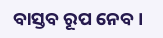ବାସ୍ତବ ରୂପ ନେବ।